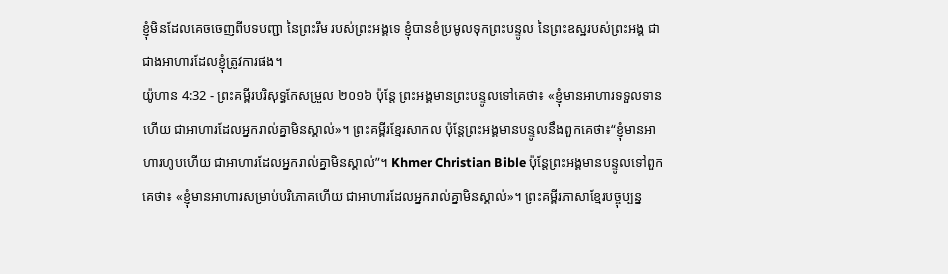ខ្ញុំមិនដែលគេចចេញពីបទបញ្ជា នៃព្រះរឹម របស់ព្រះអង្គទេ ខ្ញុំបានខំប្រមូលទុកព្រះបន្ទូល នៃព្រះឧស្ឋរបស់ព្រះអង្គ ជាជាងអាហារដែលខ្ញុំត្រូវការផង។
យ៉ូហាន 4:32 - ព្រះគម្ពីរបរិសុទ្ធកែសម្រួល ២០១៦ ប៉ុន្តែ ព្រះអង្គមានព្រះបន្ទូលទៅគេថា៖ «ខ្ញុំមានអាហារទទួលទានហើយ ជាអាហារដែលអ្នករាល់គ្នាមិនស្គាល់»។ ព្រះគម្ពីរខ្មែរសាកល ប៉ុន្តែព្រះអង្គមានបន្ទូលនឹងពួកគេថា៖“ខ្ញុំមានអាហារហូបហើយ ជាអាហារដែលអ្នករាល់គ្នាមិនស្គាល់”។ Khmer Christian Bible ប៉ុន្ដែព្រះអង្គមានបន្ទូលទៅពួកគេថា៖ «ខ្ញុំមានអាហារសម្រាប់បរិភោគហើយ ជាអាហារដែលអ្នករាល់គ្នាមិនស្គាល់»។ ព្រះគម្ពីរភាសាខ្មែរបច្ចុប្បន្ន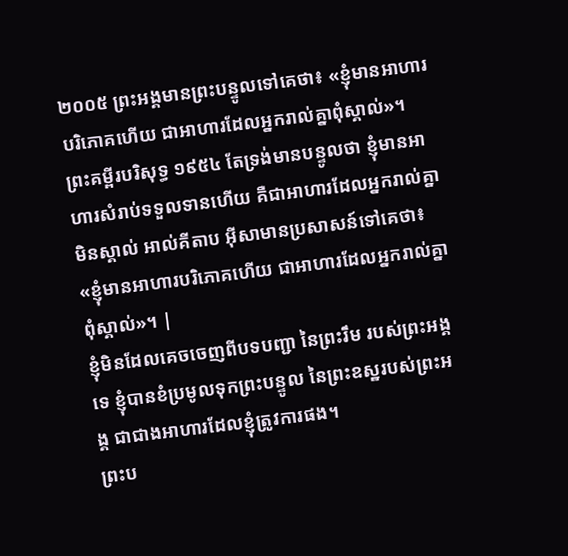២០០៥ ព្រះអង្គមានព្រះបន្ទូលទៅគេថា៖ «ខ្ញុំមានអាហារបរិភោគហើយ ជាអាហារដែលអ្នករាល់គ្នាពុំស្គាល់»។ ព្រះគម្ពីរបរិសុទ្ធ ១៩៥៤ តែទ្រង់មានបន្ទូលថា ខ្ញុំមានអាហារសំរាប់ទទួលទានហើយ គឺជាអាហារដែលអ្នករាល់គ្នាមិនស្គាល់ អាល់គីតាប អ៊ីសាមានប្រសាសន៍ទៅគេថា៖ «ខ្ញុំមានអាហារបរិភោគហើយ ជាអាហារដែលអ្នករាល់គ្នាពុំស្គាល់»។ |
ខ្ញុំមិនដែលគេចចេញពីបទបញ្ជា នៃព្រះរឹម របស់ព្រះអង្គទេ ខ្ញុំបានខំប្រមូលទុកព្រះបន្ទូល នៃព្រះឧស្ឋរបស់ព្រះអង្គ ជាជាងអាហារដែលខ្ញុំត្រូវការផង។
ព្រះប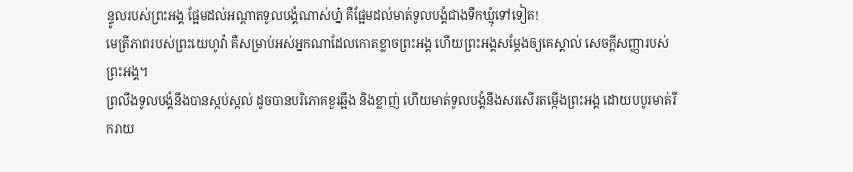ន្ទូលរបស់ព្រះអង្គ ផ្អែមដល់អណ្ដាតទូលបង្គំណាស់ហ្ន៎ គឺផ្អែមដល់មាត់ទូលបង្គំជាងទឹកឃ្មុំទៅទៀត!
មេត្រីភាពរបស់ព្រះយេហូវ៉ា គឺសម្រាប់អស់អ្នកណាដែលកោតខ្លាចព្រះអង្គ ហើយព្រះអង្គសម្ដែងឲ្យគេស្គាល់ សេចក្ដីសញ្ញារបស់ព្រះអង្គ។
ព្រលឹងទូលបង្គំនឹងបានស្កប់ស្កល់ ដូចបានបរិភោគខួរឆ្អឹង និងខ្លាញ់ ហើយមាត់ទូលបង្គំនឹងសរសើរតម្កើងព្រះអង្គ ដោយបបូរមាត់រីករាយ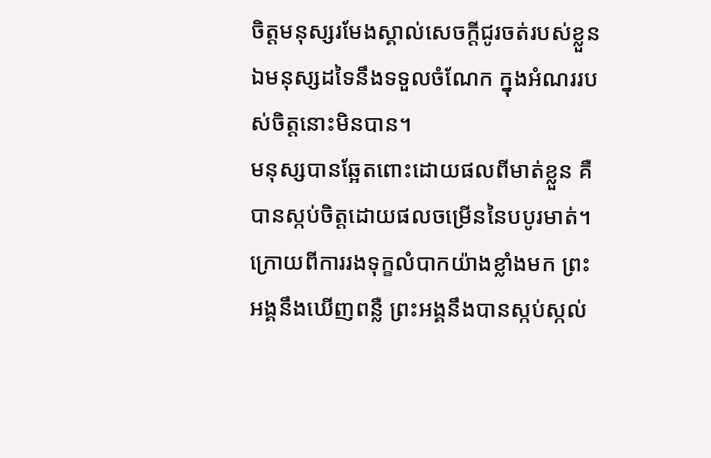ចិត្តមនុស្សរមែងស្គាល់សេចក្ដីជូរចត់របស់ខ្លួន ឯមនុស្សដទៃនឹងទទួលចំណែក ក្នុងអំណររបស់ចិត្តនោះមិនបាន។
មនុស្សបានឆ្អែតពោះដោយផលពីមាត់ខ្លួន គឺបានស្កប់ចិត្តដោយផលចម្រើននៃបបូរមាត់។
ក្រោយពីការរងទុក្ខលំបាកយ៉ាងខ្លាំងមក ព្រះអង្គនឹងឃើញពន្លឺ ព្រះអង្គនឹងបានស្កប់ស្កល់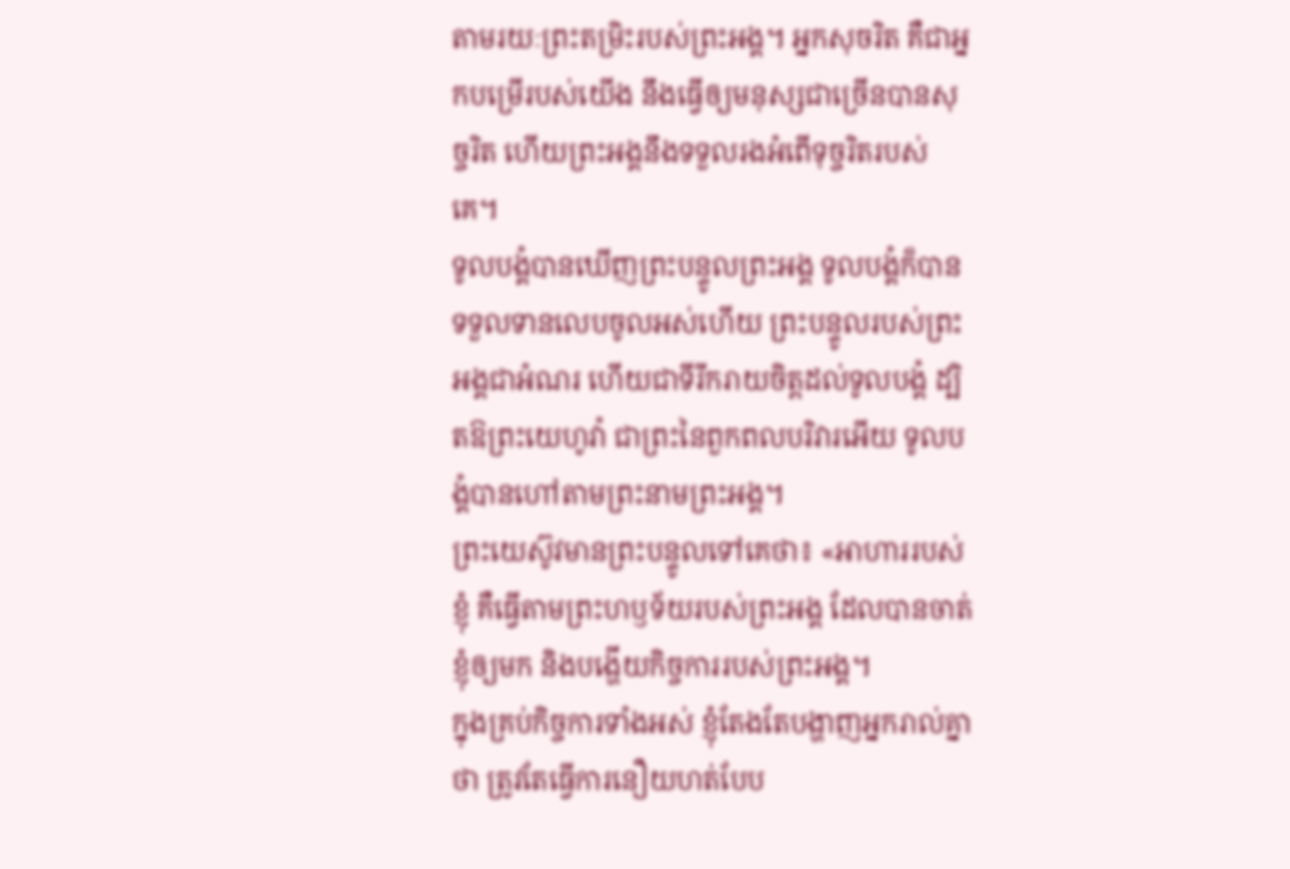តាមរយៈព្រះតម្រិះរបស់ព្រះអង្គ។ អ្នកសុចរិត គឺជាអ្នកបម្រើរបស់យើង នឹងធ្វើឲ្យមនុស្សជាច្រើនបានសុច្ចរិត ហើយព្រះអង្គនឹងទទួលរងអំពើទុច្ចរិតរបស់គេ។
ទូលបង្គំបានឃើញព្រះបន្ទូលព្រះអង្គ ទូលបង្គំក៏បានទទួលទានលេបចូលអស់ហើយ ព្រះបន្ទូលរបស់ព្រះអង្គជាអំណរ ហើយជាទីរីករាយចិត្តដល់ទូលបង្គំ ដ្បិតឱព្រះយេហូវ៉ា ជាព្រះនៃពួកពលបរិវារអើយ ទូលបង្គំបានហៅតាមព្រះនាមព្រះអង្គ។
ព្រះយេស៊ូវមានព្រះបន្ទូលទៅគេថា៖ «អាហាររបស់ខ្ញុំ គឺធ្វើតាមព្រះហឫទ័យរបស់ព្រះអង្គ ដែលបានចាត់ខ្ញុំឲ្យមក និងបង្ហើយកិច្ចការរបស់ព្រះអង្គ។
ក្នុងគ្រប់កិច្ចការទាំងអស់ ខ្ញុំតែងតែបង្ហាញអ្នករាល់គ្នាថា ត្រូវតែធ្វើការនឿយហត់បែប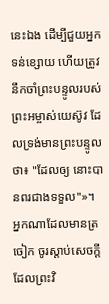នេះឯង ដើម្បីជួយអ្នកទន់ខ្សោយ ហើយត្រូវនឹកចាំព្រះបន្ទូលរបស់ព្រះអម្ចាស់យេស៊ូវ ដែលទ្រង់មានព្រះបន្ទូលថា៖ "ដែលឲ្យ នោះបានពរជាងទទួល"»។
អ្នកណាដែលមានត្រចៀក ចូរស្តាប់សេចក្ដីដែលព្រះវិ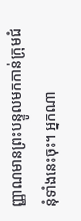ញ្ញាណមានព្រះបន្ទូលមកកាន់ក្រុមជំនុំទាំងនេះចុះ។ អ្នកណា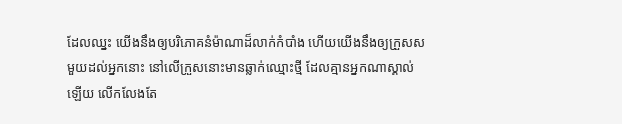ដែលឈ្នះ យើងនឹងឲ្យបរិភោគនំម៉ាណាដ៏លាក់កំបាំង ហើយយើងនឹងឲ្យក្រួសសមួយដល់អ្នកនោះ នៅលើក្រួសនោះមានឆ្លាក់ឈ្មោះថ្មី ដែលគ្មានអ្នកណាស្គាល់ឡើយ លើកលែងតែ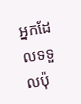អ្នកដែលទទួលប៉ុ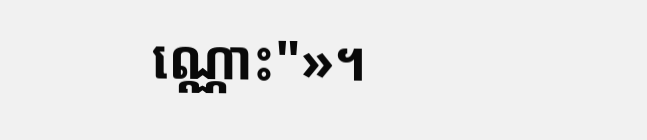ណ្ណោះ"»។